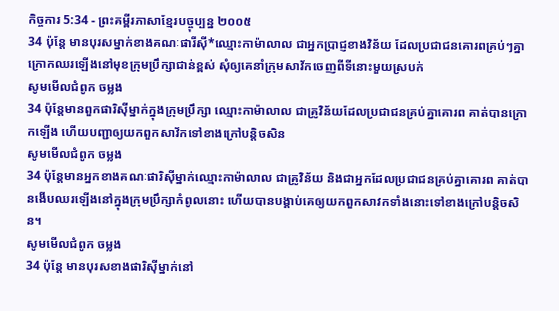កិច្ចការ 5:34 - ព្រះគម្ពីរភាសាខ្មែរបច្ចុប្បន្ន ២០០៥
34 ប៉ុន្តែ មានបុរសម្នាក់ខាងគណៈផារីស៊ី*ឈ្មោះកាម៉ាលាល ជាអ្នកប្រាជ្ញខាងវិន័យ ដែលប្រជាជនគោរពគ្រប់ៗគ្នា ក្រោកឈរឡើងនៅមុខក្រុមប្រឹក្សាជាន់ខ្ពស់ សុំឲ្យគេនាំក្រុមសាវ័កចេញពីទីនោះមួយស្របក់
សូមមើលជំពូក ចម្លង
34 ប៉ុន្តែមានពួកផារិស៊ីម្នាក់ក្នុងក្រុមប្រឹក្សា ឈ្មោះកាម៉ាលាល ជាគ្រូវិន័យដែលប្រជាជនគ្រប់គ្នាគោរព គាត់បានក្រោកឡើង ហើយបញ្ជាឲ្យយកពួកសាវ័កទៅខាងក្រៅបន្តិចសិន
សូមមើលជំពូក ចម្លង
34 ប៉ុន្ដែមានអ្នកខាងគណៈផារិស៊ីម្នាក់ឈ្មោះកាម៉ាលាល ជាគ្រូវិន័យ និងជាអ្នកដែលប្រជាជនគ្រប់គ្នាគោរព គាត់បានងើបឈរឡើងនៅក្នុងក្រុមប្រឹក្សាកំពូលនោះ ហើយបានបង្គាប់គេឲ្យយកពួកសាវកទាំងនោះទៅខាងក្រៅបន្ដិចសិន។
សូមមើលជំពូក ចម្លង
34 ប៉ុន្តែ មានបុរសខាងផារិស៊ីម្នាក់នៅ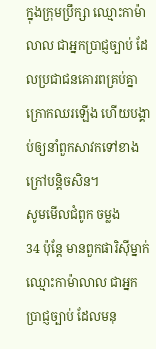ក្នុងក្រុមប្រឹក្សា ឈ្មោះកាម៉ាលាល ជាអ្នកប្រាជ្ញច្បាប់ ដែលប្រជាជនគោរពគ្រប់គ្នា ក្រោកឈរឡើង ហើយបង្គាប់ឲ្យនាំពួកសាវកទៅខាងក្រៅបន្តិចសិន។
សូមមើលជំពូក ចម្លង
34 ប៉ុន្តែ មានពួកផារិស៊ីម្នាក់ ឈ្មោះកាម៉ាលាល ជាអ្នកប្រាជ្ញច្បាប់ ដែលមនុ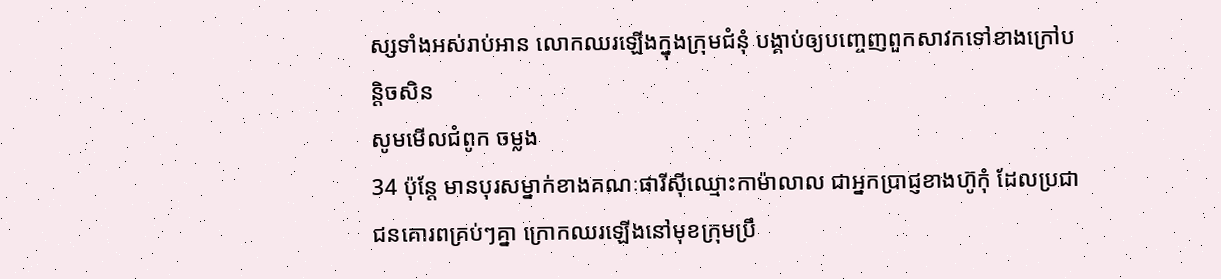ស្សទាំងអស់រាប់អាន លោកឈរឡើងក្នុងក្រុមជំនុំ បង្គាប់ឲ្យបញ្ចេញពួកសាវកទៅខាងក្រៅបន្តិចសិន
សូមមើលជំពូក ចម្លង
34 ប៉ុន្ដែ មានបុរសម្នាក់ខាងគណៈផារីស៊ីឈ្មោះកាម៉ាលាល ជាអ្នកប្រាជ្ញខាងហ៊ូកុំ ដែលប្រជាជនគោរពគ្រប់ៗគ្នា ក្រោកឈរឡើងនៅមុខក្រុមប្រឹ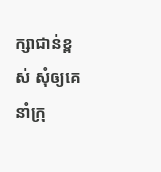ក្សាជាន់ខ្ពស់ សុំឲ្យគេនាំក្រុ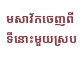មសាវ័កចេញពីទីនោះមួយស្រប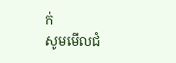ក់
សូមមើលជំ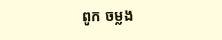ពូក ចម្លង